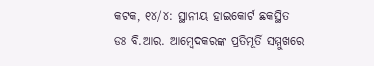କଟକ, ୧୪/୪: ସ୍ଥାନୀୟ ହାଇକୋର୍ଟ ଛକସ୍ଥିତ ଡଃ ବି.ଆର. ଆମ୍ବେଦକରଙ୍କ ପ୍ରତିମୂର୍ତି ସମ୍ମୁଖରେ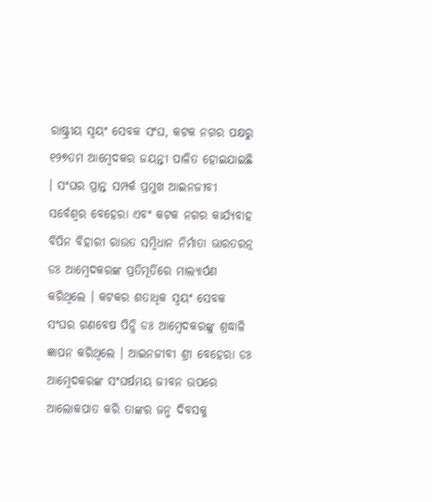ରାଷ୍ଟ୍ରୀୟ ସ୍ୱୟଂ ସେବକ ସଂଘ, କଟକ ନଗର ପକ୍ଷରୁ ୧୨୭ତମ ଆମ୍ବେଦକର ଜୟନ୍ତୀ ପାଳିତ ହୋଇଯାଇଛି । ସଂଘର ପ୍ରାନ୍ତ ସମ୍ପର୍କ ପ୍ରମୁଖ ଆଇନଜୀବୀ ସର୍ବେଶ୍ୱର ବେହେରା ଏବଂ କଟକ ନଗର କାର୍ଯ୍ୟବାହ ବିପିନ ବିହାରୀ ରାଉତ ସମ୍ବିଧାନ ନିର୍ମାତା ଭାରତରତ୍ନ ଡଃ ଆମ୍ବେଦକରଙ୍କ ପ୍ରତିମୂର୍ତିରେ ମାଲ୍ୟାର୍ପଣ କରିଥିଲେ । କଟକର ଶତାଧିକ ସ୍ୱୟଂ ସେବକ ସଂଘର ଗଣବେଷ ପିନ୍ଧି ଡଃ ଆମ୍ବେଦକରଙ୍କୁ ଶ୍ରଦ୍ଧାଳି ଜ୍ଞାପନ କରିଥିଲେ । ଆଇନଜୀବୀ ଶ୍ରୀ ବେହେରା ଡଃ ଆମ୍ବେଦକରଙ୍କ ସଂଘର୍ଷମୟ ଜୀବନ ଉପରେ ଆଲୋକପାତ କରି ତାଙ୍କର ଜନ୍ମ ଦିବସକୁ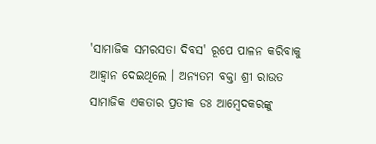'ସାମାଜିକ ସମରସତା ଦିବସ' ରୂପେ ପାଳନ କରିବାକୁ ଆହ୍ୱାନ ଦେଇଥିଲେ । ଅନ୍ୟତମ ବକ୍ତା ଶ୍ରୀ ରାଉତ ସାମାଜିକ ଏକତାର ପ୍ରତୀକ ଡଃ ଆମ୍ବେଦକରଙ୍କୁ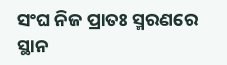ସଂଘ ନିଜ ପ୍ରାତଃ ସ୍ମରଣରେ ସ୍ଥାନ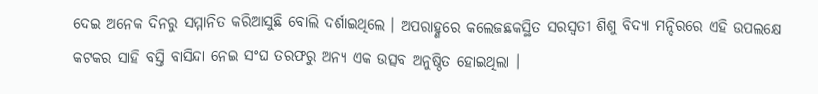ଦେଇ ଅନେକ ଦିନରୁ ସମ୍ମାନିତ କରିଆସୁଛି ବୋଲି ଦର୍ଶାଇଥିଲେ । ଅପରାହ୍ଣରେ କଲେଜଛକସ୍ଥିତ ସରସ୍ୱତୀ ଶିଶୁ ବିଦ୍ୟା ମନ୍ଦିରରେ ଏହି ଉପଲକ୍ଷେ କଟକର ସାହି ବସ୍ତି ବାସିନ୍ଦା ନେଇ ସଂଘ ତରଫରୁ ଅନ୍ୟ ଏକ ଉତ୍ସବ ଅନୁଷ୍ଠିତ ହୋଇଥିଲା ।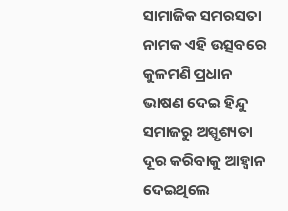ସାମାଜିକ ସମରସତା ନାମକ ଏହି ଉତ୍ସବରେ କୁଳମଣି ପ୍ରଧାନ ଭାଷଣ ଦେଇ ହିନ୍ଦୁ ସମାଜରୁ ଅସ୍ପୃଶ୍ୟତା ଦୂର କରିବାକୁ ଆହ୍ୱାନ ଦେଇଥିଲେ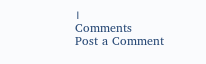।
Comments
Post a Comment